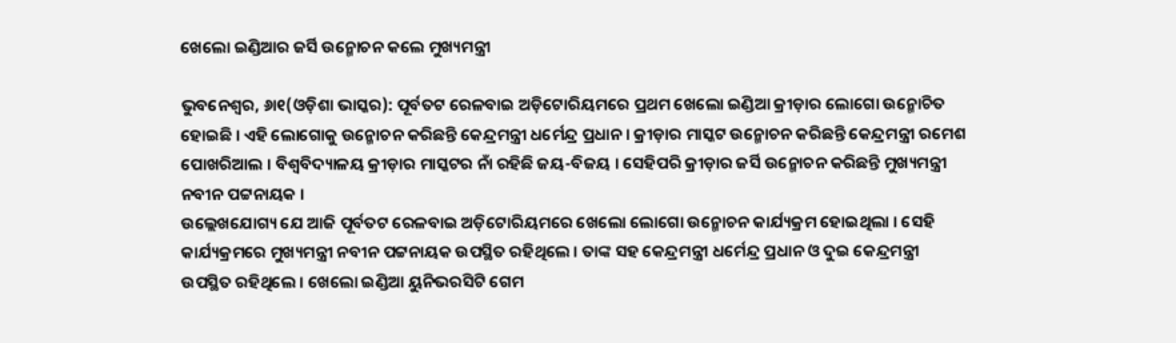ଖେଲୋ ଇଣ୍ଡିଆର ଜର୍ସି ଉନ୍ମୋଚନ କଲେ ମୁଖ୍ୟମନ୍ତ୍ରୀ

ଭୁବନେଶ୍ୱର, ୬ା୧(ଓଡ଼ିଶା ଭାସ୍କର): ପୂର୍ବତଟ ରେଳବାଇ ଅଡ଼ିଟୋରିୟମରେ ପ୍ରଥମ ଖେଲୋ ଇଣ୍ଡିଆ କ୍ରୀଡ଼ାର ଲୋଗୋ ଉନ୍ମୋଚିତ ହୋଇଛି । ଏହି ଲୋଗୋକୁ ଉନ୍ମୋଚନ କରିଛନ୍ତି କେନ୍ଦ୍ରମନ୍ତ୍ରୀ ଧର୍ମେନ୍ଦ୍ର ପ୍ରଧାନ । କ୍ରୀଡ଼ାର ମାସ୍କଟ ଉନ୍ମୋଚନ କରିଛନ୍ତି କେନ୍ଦ୍ରମନ୍ତ୍ରୀ ରମେଶ ପୋଖରିଆଲ । ବିଶ୍ୱବିଦ୍ୟାଳୟ କ୍ରୀଡ଼ାର ମାସ୍କଟର ନାଁ ରହିଛି ଜୟ-ବିଜୟ । ସେହିପରି କ୍ରୀଡ଼ାର ଜର୍ସି ଉନ୍ମୋଚନ କରିଛନ୍ତି ମୁଖ୍ୟମନ୍ତ୍ରୀ ନବୀନ ପଟ୍ଟନାୟକ ।
ଉଲ୍ଲେଖଯୋଗ୍ୟ ଯେ ଆଜି ପୂର୍ବତଟ ରେଳବାଇ ଅଡ଼ିଟୋରିୟମରେ ଖେଲୋ ଲୋଗୋ ଉନ୍ମୋଚନ କାର୍ଯ୍ୟକ୍ରମ ହୋଇଥିଲା । ସେହି କାର୍ଯ୍ୟକ୍ରମରେ ମୁଖ୍ୟମନ୍ତ୍ରୀ ନବୀନ ପଟ୍ଟନାୟକ ଉପସ୍ଥିତ ରହିଥିଲେ । ତାଙ୍କ ସହ କେନ୍ଦ୍ରମନ୍ତ୍ରୀ ଧର୍ମେନ୍ଦ୍ର ପ୍ରଧାନ ଓ ଦୁଇ କେନ୍ଦ୍ରମନ୍ତ୍ରୀ ଉପସ୍ଥିତ ରହିଥିଲେ । ଖେଲୋ ଇଣ୍ଡିଆ ୟୁନିଭରସିଟି ଗେମ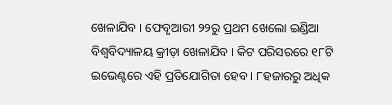ଖେଳାଯିବ । ଫେବୃଆରୀ ୨୨ରୁ ପ୍ରଥମ ଖେଲୋ ଇଣ୍ଡିଆ ବିଶ୍ୱବିଦ୍ୟାଳୟ କ୍ରୀଡ଼ା ଖେଳାଯିବ । କିଟ ପରିସରରେ ୧୮ଟି ଇଭେଣ୍ଟରେ ଏହି ପ୍ରତିଯୋଗିତା ହେବ । ୮ହଜାରରୁ ଅଧିକ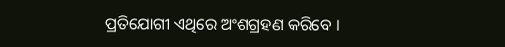ପ୍ରତିଯୋଗୀ ଏଥିରେ ଅଂଶଗ୍ରହଣ କରିବେ ।